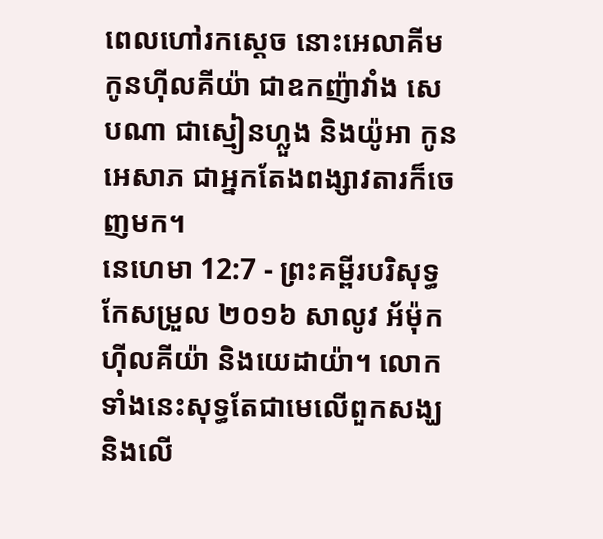ពេលហៅរកស្តេច នោះអេលាគីម កូនហ៊ីលគីយ៉ា ជាឧកញ៉ាវាំង សេបណា ជាស្មៀនហ្លួង និងយ៉ូអា កូនអេសាភ ជាអ្នកតែងពង្សាវតារក៏ចេញមក។
នេហេមា 12:7 - ព្រះគម្ពីរបរិសុទ្ធកែសម្រួល ២០១៦ សាលូវ អ័ម៉ុក ហ៊ីលគីយ៉ា និងយេដាយ៉ា។ លោកទាំងនេះសុទ្ធតែជាមេលើពួកសង្ឃ និងលើ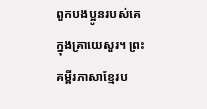ពួកបងប្អូនរបស់គេ ក្នុងគ្រាយេសួរ។ ព្រះគម្ពីរភាសាខ្មែរប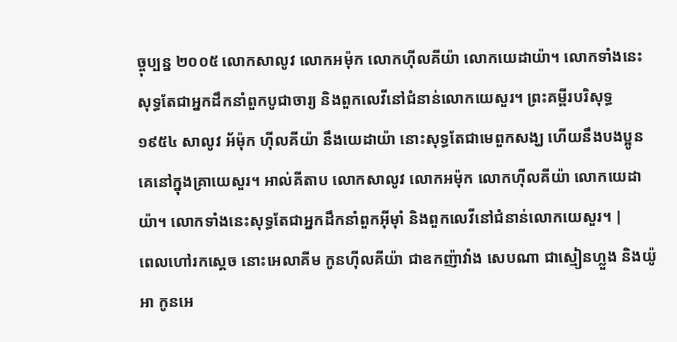ច្ចុប្បន្ន ២០០៥ លោកសាលូវ លោកអម៉ុក លោកហ៊ីលគីយ៉ា លោកយេដាយ៉ា។ លោកទាំងនេះសុទ្ធតែជាអ្នកដឹកនាំពួកបូជាចារ្យ និងពួកលេវីនៅជំនាន់លោកយេសួរ។ ព្រះគម្ពីរបរិសុទ្ធ ១៩៥៤ សាលូវ អ័ម៉ុក ហ៊ីលគីយ៉ា នឹងយេដាយ៉ា នោះសុទ្ធតែជាមេពួកសង្ឃ ហើយនឹងបងប្អូនគេនៅក្នុងគ្រាយេសួរ។ អាល់គីតាប លោកសាលូវ លោកអម៉ុក លោកហ៊ីលគីយ៉ា លោកយេដាយ៉ា។ លោកទាំងនេះសុទ្ធតែជាអ្នកដឹកនាំពួកអ៊ីមុាំ និងពួកលេវីនៅជំនាន់លោកយេសួរ។ |
ពេលហៅរកស្តេច នោះអេលាគីម កូនហ៊ីលគីយ៉ា ជាឧកញ៉ាវាំង សេបណា ជាស្មៀនហ្លួង និងយ៉ូអា កូនអេ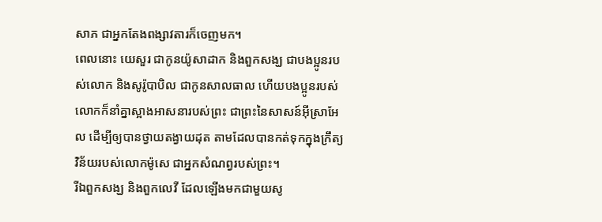សាភ ជាអ្នកតែងពង្សាវតារក៏ចេញមក។
ពេលនោះ យេសួរ ជាកូនយ៉ូសាដាក និងពួកសង្ឃ ជាបងប្អូនរបស់លោក និងសូរ៉ូបាបិល ជាកូនសាលធាល ហើយបងប្អូនរបស់លោកក៏នាំគ្នាស្អាងអាសនារបស់ព្រះ ជាព្រះនៃសាសន៍អ៊ីស្រាអែល ដើម្បីឲ្យបានថ្វាយតង្វាយដុត តាមដែលបានកត់ទុកក្នុងក្រឹត្យវិន័យរបស់លោកម៉ូសេ ជាអ្នកសំណព្វរបស់ព្រះ។
រីឯពួកសង្ឃ និងពួកលេវី ដែលឡើងមកជាមួយសូ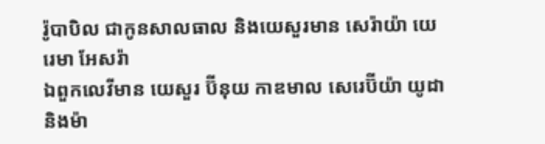រ៉ូបាបិល ជាកូនសាលធាល និងយេសួរមាន សេរ៉ាយ៉ា យេរេមា អែសរ៉ា
ឯពួកលេវីមាន យេសួរ ប៊ីនុយ កាឌមាល សេរេប៊ីយ៉ា យូដា និងម៉ា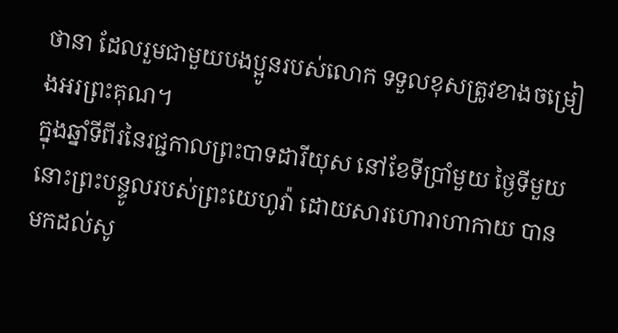ថានា ដែលរួមជាមួយបងប្អូនរបស់លោក ទទួលខុសត្រូវខាងចម្រៀងអរព្រះគុណ។
ក្នុងឆ្នាំទីពីរនៃរជ្ជកាលព្រះបាទដារីយុស នៅខែទីប្រាំមួយ ថ្ងៃទីមួយ នោះព្រះបន្ទូលរបស់ព្រះយេហូវ៉ា ដោយសារហោរាហាកាយ បានមកដល់សូ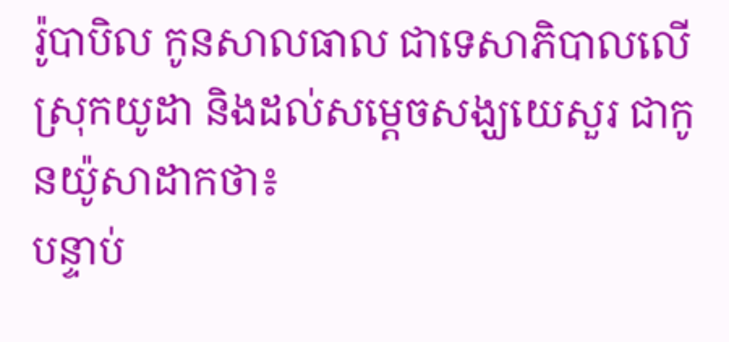រ៉ូបាបិល កូនសាលធាល ជាទេសាភិបាលលើស្រុកយូដា និងដល់សម្ដេចសង្ឃយេសួរ ជាកូនយ៉ូសាដាកថា៖
បន្ទាប់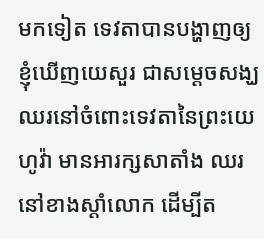មកទៀត ទេវតាបានបង្ហាញឲ្យខ្ញុំឃើញយេសួរ ជាសម្ដេចសង្ឃ ឈរនៅចំពោះទេវតានៃព្រះយេហូវ៉ា មានអារក្សសាតាំង ឈរនៅខាងស្តាំលោក ដើម្បីត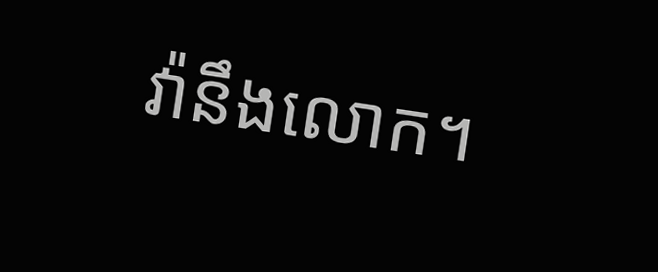វ៉ានឹងលោក។